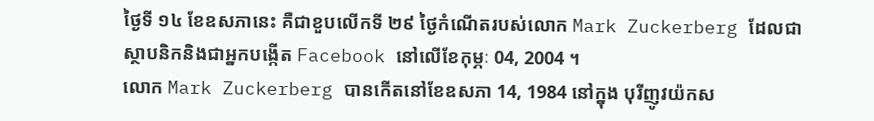ថ្ងៃទី ១៤ ខែឧសភានេះ គឺជាខួបលើកទី ២៩ ថ្ងៃកំណើតរបស់លោក Mark Zuckerberg ដែលជា
ស្ថាបនិកនិងជាអ្នកបង្កើត Facebook នៅលើខែកុម្ភៈ 04, 2004 ។
លោក Mark Zuckerberg បានកើតនៅខែឧសភា 14, 1984 នៅក្នុង បុរីញូវយ៉កស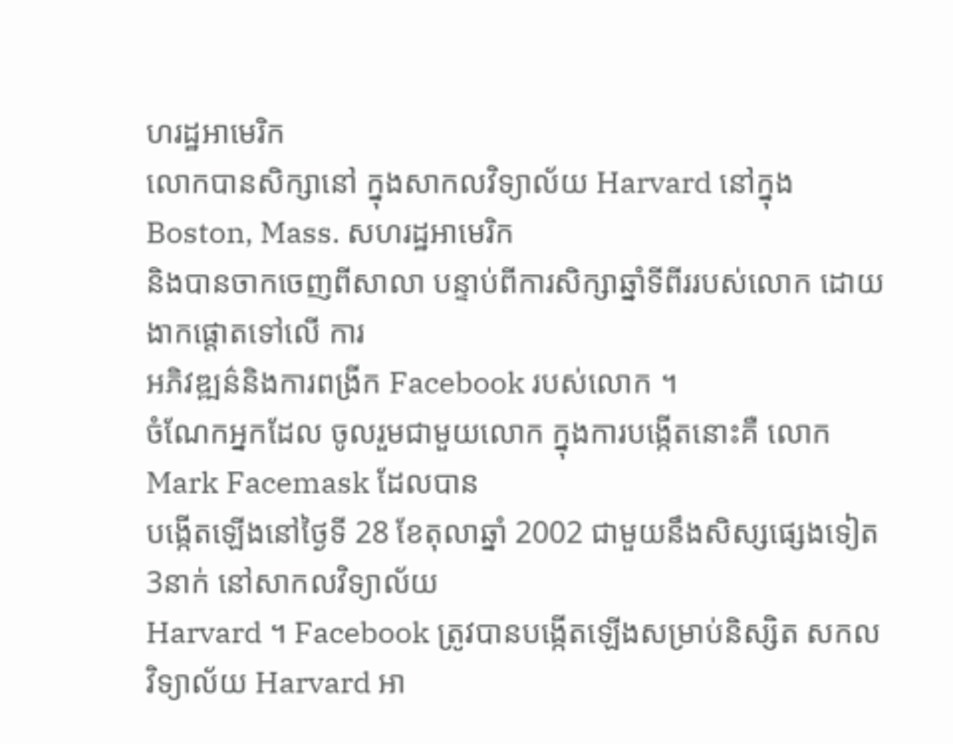ហរដ្ឋអាមេរិក
លោកបានសិក្សានៅ ក្នុងសាកលវិទ្យាល័យ Harvard នៅក្នុង Boston, Mass. សហរដ្ឋអាមេរិក
និងបានចាកចេញពីសាលា បន្ទាប់ពីការសិក្សាឆ្នាំទីពីររបស់លោក ដោយងាកផ្តោតទៅលើ ការ
អភិវឌ្ឍន៌និងការពង្រីក Facebook របស់លោក ។
ចំណែកអ្នកដែល ចូលរួមជាមួយលោក ក្នុងការបង្កើតនោះគឺ លោក Mark Facemask ដែលបាន
បង្កើតឡើងនៅថ្ងៃទី 28 ខែតុលាឆ្នាំ 2002 ជាមួយនឹងសិស្សផ្សេងទៀត 3នាក់ នៅសាកលវិទ្យាល័យ
Harvard ។ Facebook ត្រូវបានបង្កើតឡើងសម្រាប់និស្សិត សកលវិទ្យាល័យ Harvard អា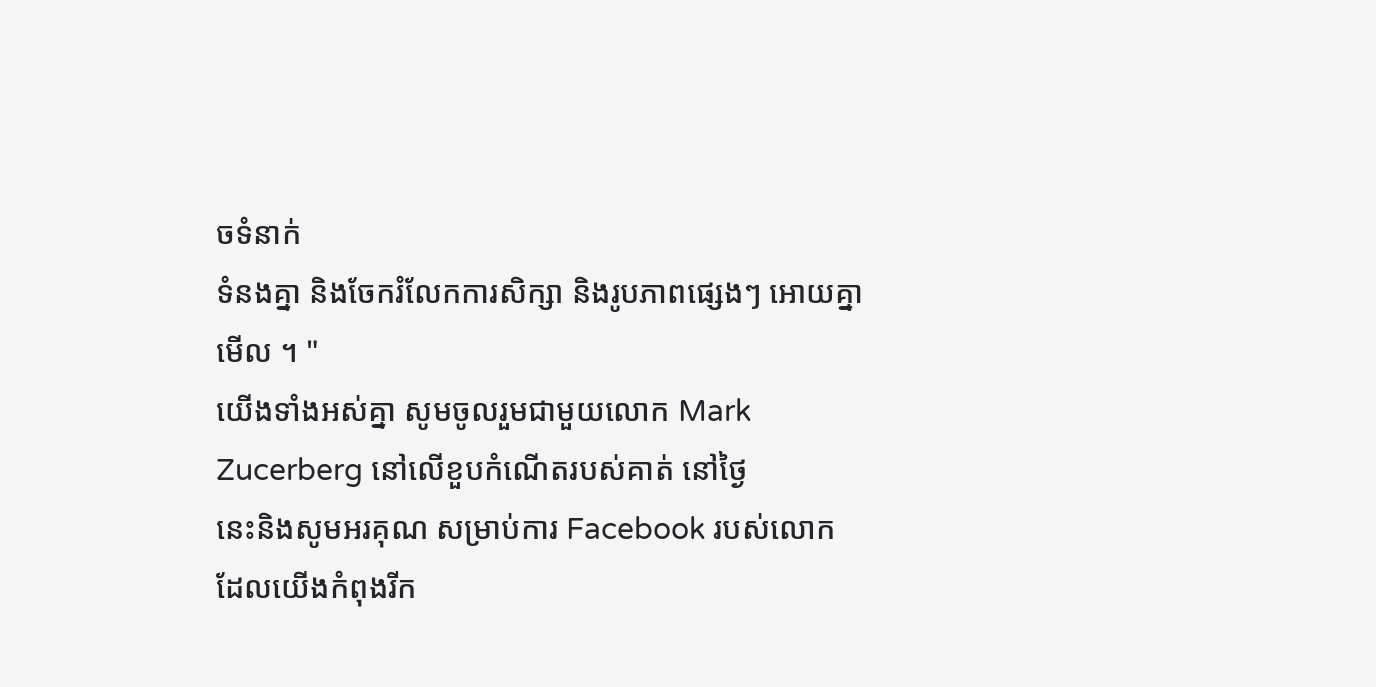ចទំនាក់
ទំនងគ្នា និងចែករំលែកការសិក្សា និងរូបភាពផ្សេងៗ អោយគ្នាមើល ។ "
យើងទាំងអស់គ្នា សូមចូលរួមជាមួយលោក Mark Zucerberg នៅលើខួបកំណើតរបស់គាត់ នៅថ្ងៃ
នេះនិងសូមអរគុណ សម្រាប់ការ Facebook របស់លោក ដែលយើងកំពុងរីក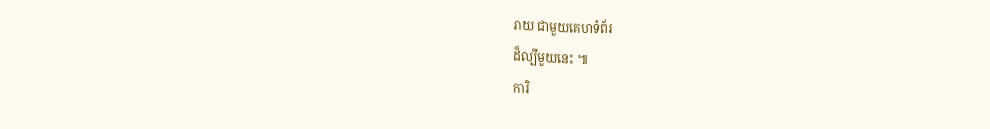រាយ ជាមួយគេហទំព័រ
ដ៏ល្បីមួយនេះ ៕
ការិ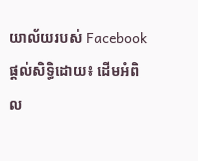យាល័យរបស់ Facebook
ផ្តល់សិទ្ធិដោយ៖ ដើមអំពិល